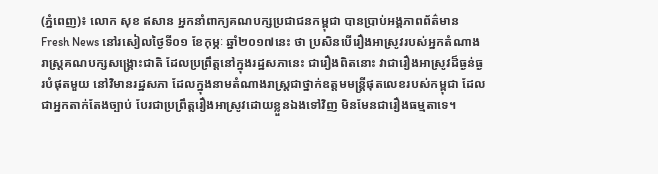(ភ្នំពេញ)៖ លោក សុខ ឥសាន អ្នកនាំពាក្យគណបក្សប្រជាជនកម្ពុជា បានប្រាប់អង្គភាពព័ត៌មាន Fresh News នៅរសៀលថ្ងៃទី០១ ខែកុម្ភៈ ឆ្នាំ២០១៧នេះ ថា ប្រសិនបើរឿងអាស្រូវរបស់អ្នកតំណាងរាស្រ្តគណបក្សសង្រ្គោះជាតិ ដែលប្រព្រឹត្តនៅក្នុងរដ្ឋសភានេះ ជារឿងពិតនោះ វាជារឿងអាស្រូវដ៏ធ្ងន់ធ្ងរបំផុតមួយ នៅវិមានរដ្ឋសភា ដែលក្នុងនាមតំណាងរាស្រ្តជាថ្នាក់ឧត្តមមន្រ្តីផុតលេខរបស់កម្ពុជា ដែលជាអ្នកតាក់តែងច្បាប់ បែរជាប្រព្រឹត្តរឿងអាស្រូវដោយខ្លួនឯងទៅវិញ មិនមែនជារឿងធម្មតាទេ។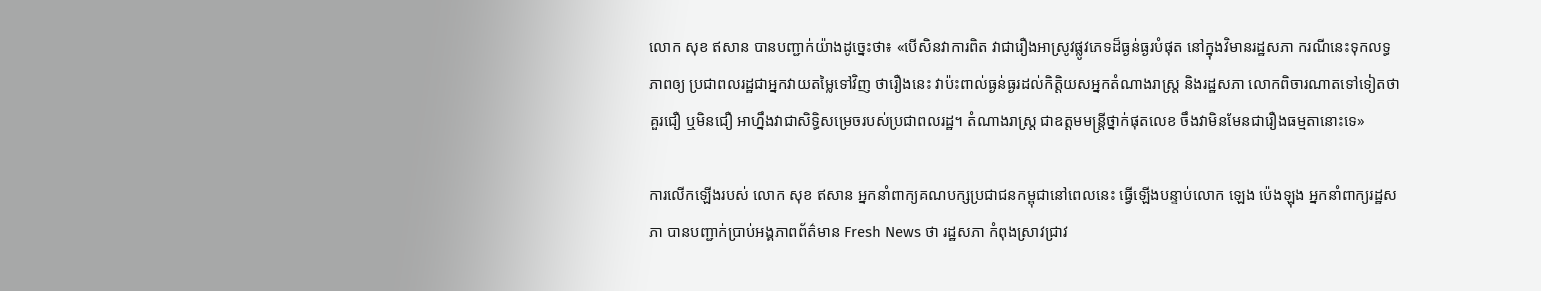លោក សុខ ឥសាន បានបញ្ជាក់យ៉ាងដូច្នេះថា៖ «បើសិនវាការពិត វាជារឿងអាស្រូវផ្លូវភេទដ៏ធ្ងន់ធ្ងរបំផុត នៅក្នុងវិមានរដ្ឋសភា ករណីនេះទុកលទ្ធភាពឲ្យ ប្រជាពលរដ្ឋជាអ្នកវាយតម្លៃទៅវិញ ថារឿងនេះ វាប៉ះពាល់ធ្ងន់ធ្ងរដល់កិត្តិយសអ្នកតំណាងរាស្រ្ត និងរដ្ឋសភា លោកពិចារណាតទៅទៀតថា គួរជឿ ឬមិនជឿ អាហ្នឹងវាជាសិទ្ធិសម្រេចរបស់ប្រជាពលរដ្ឋ។ តំណាងរាស្រ្ត ជាឧត្តមមន្រ្តីថ្នាក់ផុតលេខ ចឹងវាមិនមែនជារឿងធម្មតានោះទេ»

ការលើកឡើងរបស់ លោក សុខ ឥសាន អ្នកនាំពាក្យគណបក្សប្រជាជនកម្ពុជានៅពេលនេះ ធ្វើឡើងបន្ទាប់លោក ឡេង ប៉េងឡុង អ្នកនាំពាក្យរដ្ឋសភា បានបញ្ជាក់ប្រាប់អង្គភាពព័ត៌មាន Fresh News ថា រដ្ឋសភា កំពុងស្រាវជ្រាវ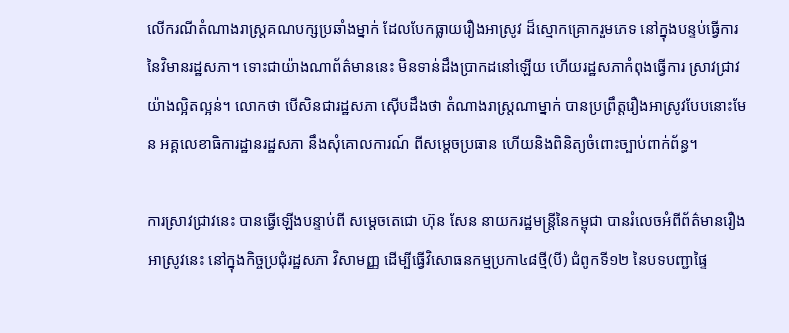លើករណីតំណាងរាស្រ្តគណបក្សប្រឆាំងម្នាក់ ដែលបែកធ្លាយរឿងអាស្រូវ ដ៏ស្មោកគ្រោករួមភេទ នៅក្នុងបន្ទប់ធ្វើការនៃវិមានរដ្ឋសភា។ ទោះជាយ៉ាងណាព័ត៌មាននេះ មិនទាន់ដឹងប្រាកដនៅឡើយ ហើយរដ្ឋសភាកំពុងធ្វើការ ស្រាវជ្រាវយ៉ាងល្អិតល្អន់។ លោកថា បើសិនជារដ្ឋសភា ស៊ើបដឹងថា តំណាងរាស្រ្តណាម្នាក់ បានប្រព្រឹត្តរឿងអាស្រូវបែបនោះមែន អគ្គលេខាធិការដ្ឋានរដ្ឋសភា នឹងសុំគោលការណ៍ ពីសម្តេចប្រធាន ហើយនិងពិនិត្យចំពោះច្បាប់ពាក់ព័ន្ធ។

ការស្រាវជ្រាវនេះ បានធ្វើឡើងបន្ទាប់ពី សម្តេចតេជោ ហ៊ុន សែន នាយករដ្ឋមន្រ្តីនៃកម្ពុជា បានរំលេចអំពីព័ត៌មានរឿងអាស្រូវនេះ នៅក្នុងកិច្ចប្រជុំរដ្ឋសភា វិសាមញ្ញ ដើម្បីធ្វើវិសោធនកម្មប្រកា៤៨ថ្មី(បី) ជំពូកទី១២ នៃបទបញ្ជាផ្ទៃ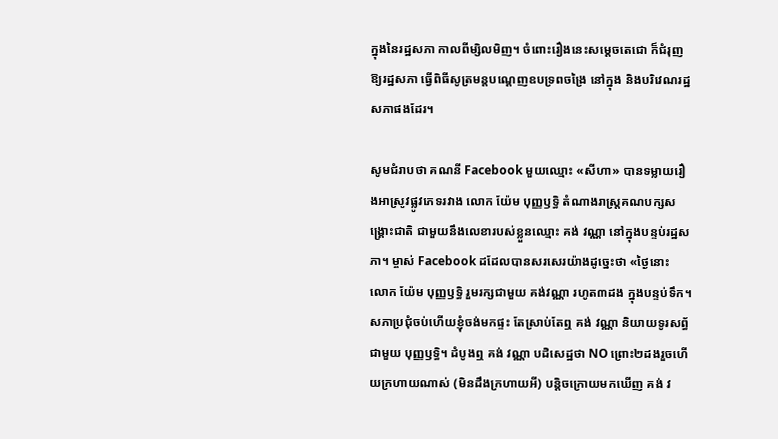ក្នុងនៃរដ្ឋសភា កាលពីម្សិលមិញ។ ចំពោះរឿងនេះសម្តេចតេជោ ក៏ជំរុញឱ្យរដ្ឋសភា ធ្វើពិធីសូត្រមន្តបណ្តេញឧបទ្រពចង្រៃ នៅក្នុង និងបរិវេណរដ្ឋសភាផងដែរ។

សូមជំរាបថា គណនី Facebook មួយឈ្មោះ «សីហា» បានទម្លាយរឿងអាស្រូវផ្លូវភេទរវាង លោក យ៉ែម បុញ្ញឫទ្ធិ តំណាងរាស្រ្តគណបក្សសង្រ្គោះជាតិ ជាមួយនឹងលេខារបស់ខ្លួនឈ្មោះ គង់ វណ្ណា នៅក្នុងបន្ទប់រដ្ឋសភា។ ម្ចាស់ Facebook ដដែលបានសរសេរយ៉ាងដូច្នេះថា «ថ្ងៃនោះ លោក យ៉ែម បុញ្ញឫទ្ធិ រួមរក្សជាមួយ គង់វណ្ណា រហូត៣ដង ក្នុងបន្ទប់ទឹក។ សភាប្រជុំចប់ហើយខ្ញុំចង់មកផ្ទះ តែស្រាប់តែឮ គង់ វណ្ណា និយាយទូរសព្ធ័ជាមួយ បុញ្ញឫទិ្ធ។ ដំបូងឮ គង់ វណ្ណា បដិសេដ្ឋថា NO ព្រោះ២ដងរួចហើយក្រហាយណាស់ (មិនដឹងក្រហាយអី) បន្តិចក្រោយមកឃើញ គង់ វ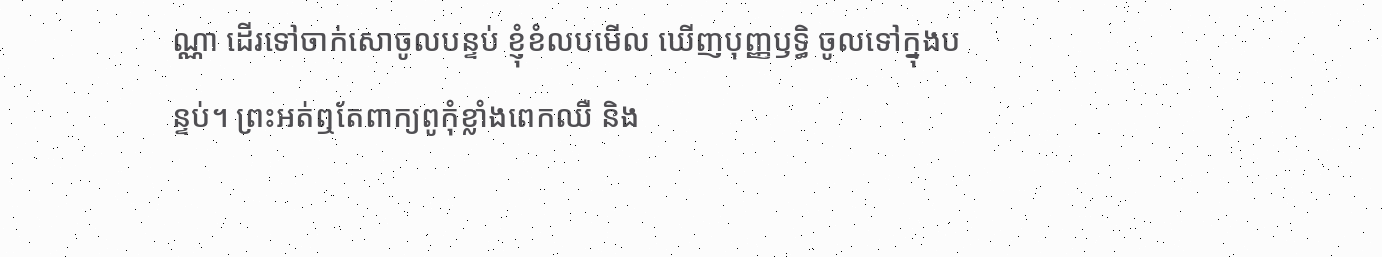ណ្ណា ដើរទៅចាក់សោចូលបន្ទប់ ខ្ញុំខំលបមើល ឃើញបុញ្ញឫទ្ធិ ចូលទៅក្នុងបន្ទប់។ ព្រះអត់ឮតែពាក្យពូកុំខ្លាំងពេកឈឺ និង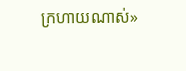ក្រហាយណាស់»